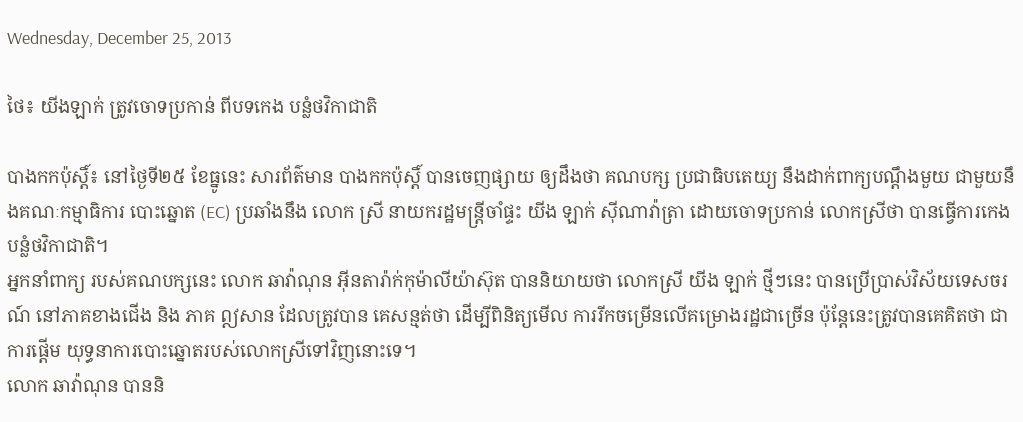Wednesday, December 25, 2013

ថៃ៖ យីងឡាក់ ត្រូវចោទប្រកាន់ ពីបទកេង បន្លំថវិកាជាតិ

បាងកកប៉ុស្ដិ៍៖ នៅថ្ងៃទី២៥ ខែធ្នូនេះ សារព័ត៌មាន បាងកកប៉ុស្ដិ៍ បានចេញផ្សាយ ឲ្យដឹងថា គណបក្ស ប្រជាធិបតេយ្យ នឹងដាក់ពាក្យបណ្តឹងមួយ ជាមួយនឹងគណៈកម្មាធិការ បោះឆ្នោត (EC) ប្រឆាំងនឹង លោក ស្រី នាយករដ្ឋមន្រ្តីចាំផ្ទះ យីង ឡាក់ ស៊ីណាវ៉ាត្រា ដោយចោទប្រកាន់ លោកស្រីថា បានធ្វើការកេង បន្លំថវិកាជាតិ។
អ្នកនាំពាក្យ របស់គណបក្សនេះ លោក ឆាវ៉ាណុន អ៊ីនតារ៉ាក់កុម៉ាលីយ៉ាស៊ុត បាននិយាយថា លោកស្រី យីង ឡាក់ ថ្មីៗនេះ បានប្រើប្រាស់វិស័យទេសចរណ៍ នៅភាគខាងជើង និង ភាគ ឦសាន ដែលត្រូវបាន គេសន្មត់ថា ដើម្បីពិនិត្យមើល ការរីកចម្រើនលើគម្រោងរដ្ឋជាច្រើន ប៉ុន្តែនេះត្រូវបានគេគិតថា ជាការផ្តើម យុទ្ធនាការបោះឆ្នោតរបស់លោកស្រីទៅវិញនោះទេ។
លោក ឆាវ៉ាណុន បាននិ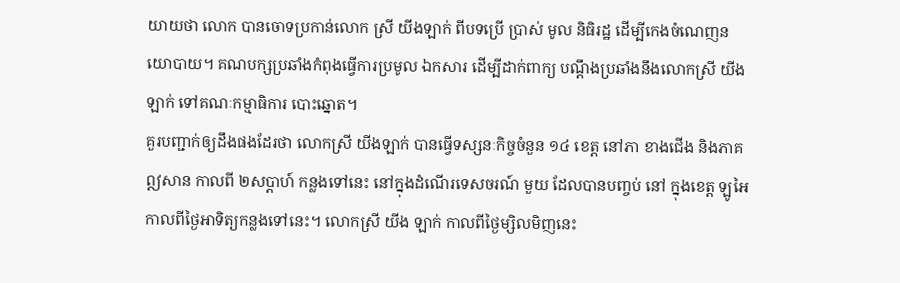យាយថា លោក បានចោទប្រកាន់លោក ស្រី យីងឡាក់ ពីបទប្រើ ប្រាស់ មូល និធិរដ្ឋ ដើម្បីកេងចំណេញនយោបាយ។ គណបក្សប្រឆាំងកំពុងធ្វើការប្រមូល ឯកសារ ដើម្បីដាក់ពាក្យ បណ្ដឹងប្រឆាំងនឹងលោកស្រី យីងឡាក់ ទៅគណៈកម្មាធិការ បោះឆ្នោត។
គួរបញ្ជាក់ឲ្យដឹងផងដែរថា លោកស្រី យីងឡាក់ បានធ្វើទស្សនៈកិច្ចចំនួន ១៤ ខេត្ត នៅភា ខាងជើង និងភាគឦសាន កាលពី ២សប្ដាហ៍ កន្លងទៅនេះ នៅក្នុងដំណើរទេសចរណ៍ មួយ ដែលបានបញ្ចប់ នៅ ក្នុងខេត្ត ឡូអៃ កាលពីថ្ងៃអាទិត្យកន្លងទៅនេះ។ លោកស្រី យីង ឡាក់ កាលពីថ្ងៃម្សិលមិញនេះ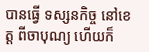បានធ្វើ ទស្សនកិច្ច នៅខេត្ត ពីចាបុណ្យ ហើយក៏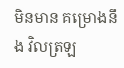មិនមាន គម្រោងនឹង វិលត្រឡ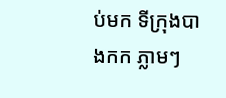ប់មក ទីក្រុងបាងកក ភ្លាមៗ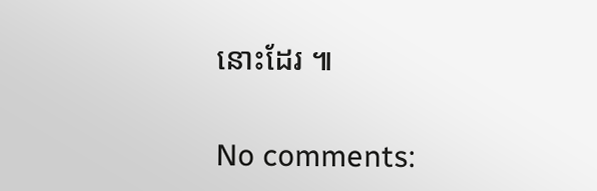នោះដែរ ៕

No comments: